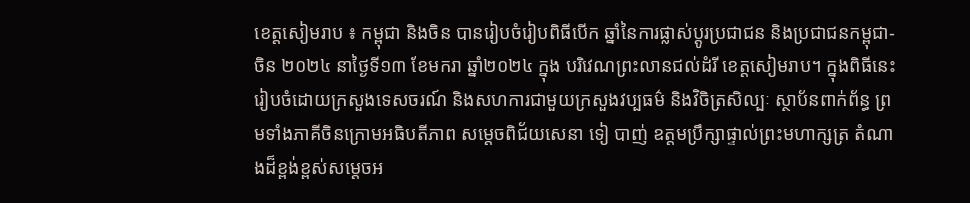ខេត្តសៀមរាប ៖ កម្ពុជា និងចិន បានរៀបចំរៀបពិធីបើក ឆ្នាំនៃការផ្លាស់ប្ដូរប្រជាជន និងប្រជាជនកម្ពុជា-ចិន ២០២៤ នាថ្ងៃទី១៣ ខែមករា ឆ្នាំ២០២៤ ក្នុង បរិវេណព្រះលានជល់ដំរី ខេត្តសៀមរាប។ ក្នុងពិធីនេះរៀបចំដោយក្រសួងទេសចរណ៍ និងសហការជាមួយក្រសួងវប្បធម៌ និងវិចិត្រសិល្បៈ ស្ថាប័នពាក់ព័ន្ធ ព្រមទាំងភាគីចិនក្រោមអធិបតីភាព សម្តេចពិជ័យសេនា ទៀ បាញ់ ឧត្តមប្រឹក្សាផ្ទាល់ព្រះមហាក្សត្រ តំណាងដ៏ខ្ពង់ខ្ពស់សម្ដេចអ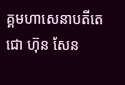គ្គមហាសេនាបតីតេជោ ហ៊ុន សែន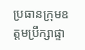ប្រធានក្រុមឧត្តមប្រឹក្សាផ្ទា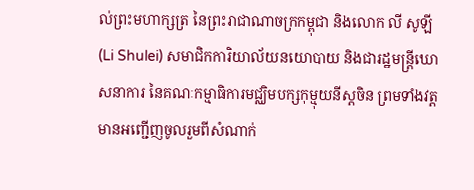ល់ព្រះមហាក្សត្រ នៃព្រះរាជាណាចក្រកម្ពុជា និងលោក លី សូឡី (Li Shulei) សមាជិកការិយាល័យនយោបាយ និងជារដ្ឋមន្ត្រីឃោសនាការ នៃគណៈកម្មាធិការមជ្ឈិមបក្សកុម្មុយនីស្ដចិន ព្រមទាំងវត្តមានអញ្ជើញចូលរួមពីសំណាក់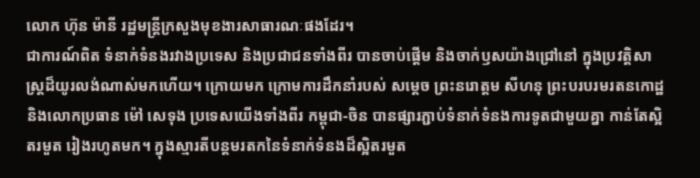លោក ហ៊ុន ម៉ានី រដ្ឋមន្ត្រីក្រសួងមុខងារសាធារណៈផងដែរ។
ជាការណ៍ពិត ទំនាក់ទំនងរវាងប្រទេស និងប្រជាជនទាំងពីរ បានចាប់ផ្តើម និងចាក់ឫសយ៉ាងជ្រៅនៅ ក្នុងប្រវត្តិសាស្ត្រដ៏យូរលង់ណាស់មកហើយ។ ក្រោយមក ក្រោមការដឹកនាំរបស់ សម្តេច ព្រះនរោត្តម សីហនុ ព្រះបរបរមរតនកោដ្ឋ និងលោកប្រធាន ម៉ៅ សេទុង ប្រទេសយើងទាំងពីរ កម្ពុជា-ចិន បានផ្សារភ្ជាប់ទំនាក់ទំនងការទូតជាមួយគ្នា កាន់តែស្អិតរមួត រៀងរហូតមក។ ក្នុងស្មារតីបន្តមរតកនៃទំនាក់ទំនងដ៏ស្អិតរមួត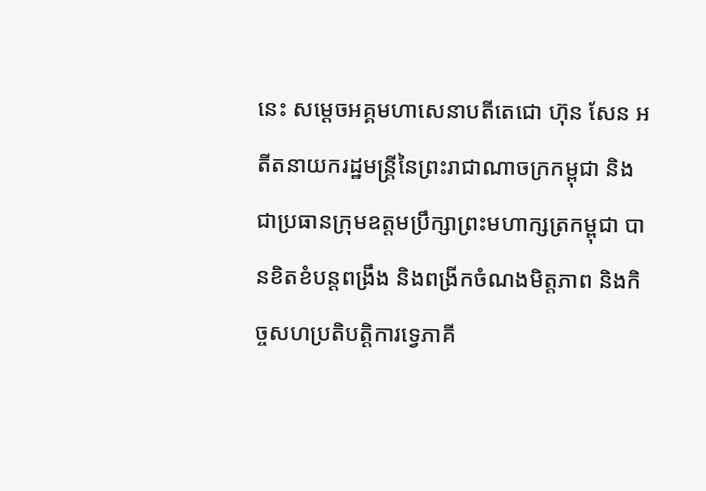នេះ សម្តេចអគ្គមហាសេនាបតីតេជោ ហ៊ុន សែន អតីតនាយករដ្ឋមន្ត្រីនៃព្រះរាជាណាចក្រកម្ពុជា និងជាប្រធានក្រុមឧត្តមប្រឹក្សាព្រះមហាក្សត្រកម្ពុជា បានខិតខំបន្តពង្រឹង និងពង្រីកចំណងមិត្តភាព និងកិច្ចសហប្រតិបត្តិការទ្វេភាគី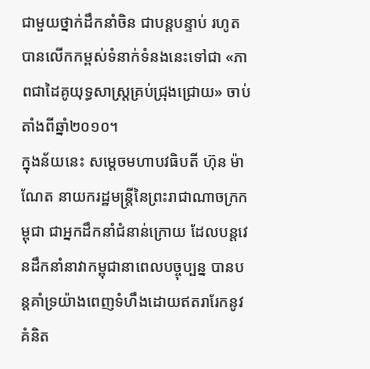ជាមួយថ្នាក់ដឹកនាំចិន ជាបន្តបន្ទាប់ រហូតបានលើកកម្ពស់ទំនាក់ទំនងនេះទៅជា «ភាពជាដៃគូយុទ្ធសាស្ត្រគ្រប់ជ្រុងជ្រោយ» ចាប់តាំងពីឆ្នាំ២០១០។
ក្នុងន័យនេះ សម្តេចមហាបវធិបតី ហ៊ុន ម៉ាណែត នាយករដ្ឋមន្ត្រីនៃព្រះរាជាណាចក្រកម្ពុជា ជាអ្នកដឹកនាំជំនាន់ក្រោយ ដែលបន្តវេនដឹកនាំនាវាកម្ពុជានាពេលបច្ចុប្បន្ន បានបន្តគាំទ្រយ៉ាងពេញទំហឹងដោយឥតរារែកនូវគំនិត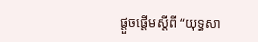ផ្តួចផ្តើមស្ដីពី “យុទ្ធសា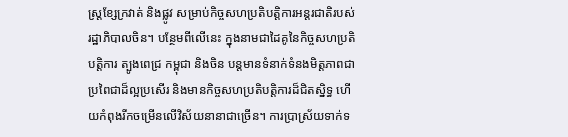ស្ត្រខ្សែក្រវាត់ និងផ្លូវ សម្រាប់កិច្ចសហប្រតិបត្តិការអន្តរជាតិរបស់រដ្ឋាភិបាលចិន។ បន្ថែមពីលើនេះ ក្នុងនាមជាដៃគូនៃកិច្ចសហប្រតិបត្តិការ ត្បូងពេជ្រ កម្ពុជា និងចិន បន្តមានទំនាក់ទំនងមិត្តភាពជាប្រពៃជាដ៏ល្អប្រសើរ និងមានកិច្ចសហប្រតិបត្តិការដ៏ជិតស្និទ្ធ ហើយកំពុងរីកចម្រើនលើវិស័យនានាជាច្រើន។ ការប្រាស្រ័យទាក់ទ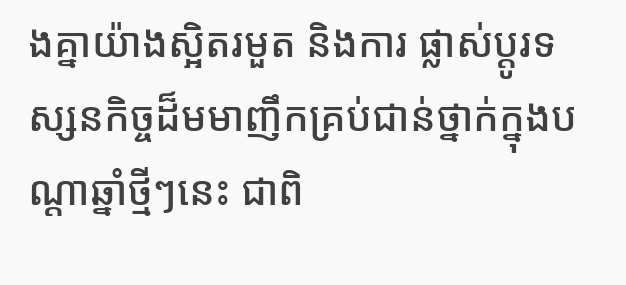ងគ្នាយ៉ាងស្អិតរមួត និងការ ផ្លាស់ប្តូរទស្សនកិច្ចដ៏មមាញឹកគ្រប់ជាន់ថ្នាក់ក្នុងបណ្តាឆ្នាំថ្មីៗនេះ ជាពិ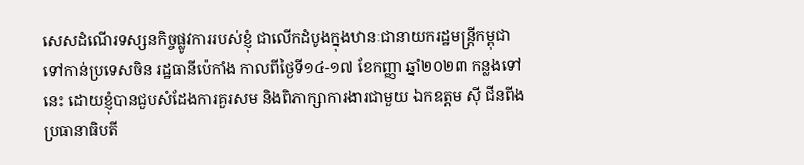សេសដំណើរទស្សនកិច្ចផ្លូវការរបស់ខ្ញុំ ជាលើកដំបូងក្នុងឋានៈជានាយករដ្ឋមន្ត្រីកម្ពុជា ទៅកាន់ប្រទេសចិន រដ្ឋធានីប៉េកាំង កាលពីថ្ងៃទី១៤-១៧ ខែកញ្ញា ឆ្នាំ២០២៣ កន្លងទៅនេះ ដោយខ្ញុំបានជួបសំដែងការគួរសម និងពិភាក្សាការងារជាមួយ ឯកឧត្តម ស៊ី ជីនពីង ប្រធានាធិបតី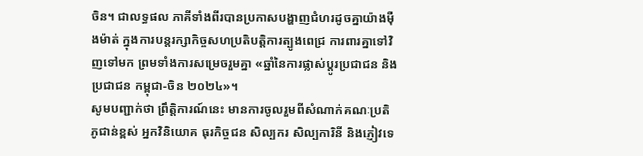ចិន។ ជាលទ្ធផល ភាគីទាំងពីរបានប្រកាសបង្ហាញជំហរដូចគ្នាយ៉ាងម៉ឺងម៉ាត់ ក្នុងការបន្តរក្សាកិច្ចសហប្រតិបត្តិការត្បូងពេជ្រ ការពារគ្នាទៅវិញទៅមក ព្រមទាំងការសម្រេចរួមគ្នា «ឆ្នាំនៃការផ្លាស់ប្តូរប្រជាជន និងប្រជាជន កម្ពុជា-ចិន ២០២៤»។
សូមបញ្ជាក់ថា ព្រឹត្តិការណ៍នេះ មានការចូលរួមពីសំណាក់គណៈប្រតិភូជាន់ខ្ពស់ អ្នកវិនិយោគ ធុរកិច្ចជន សិល្បករ សិល្បការិនី និងភ្ញៀវទេ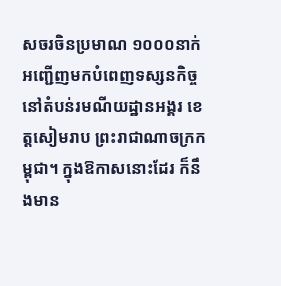សចរចិនប្រមាណ ១០០០នាក់ អញ្ជើញមកបំពេញទស្សនកិច្ចនៅតំបន់រមណីយដ្ឋានអង្គរ ខេត្តសៀមរាប ព្រះរាជាណាចក្រកម្ពុជា។ ក្នុងឱកាសនោះដែរ ក៏នឹងមាន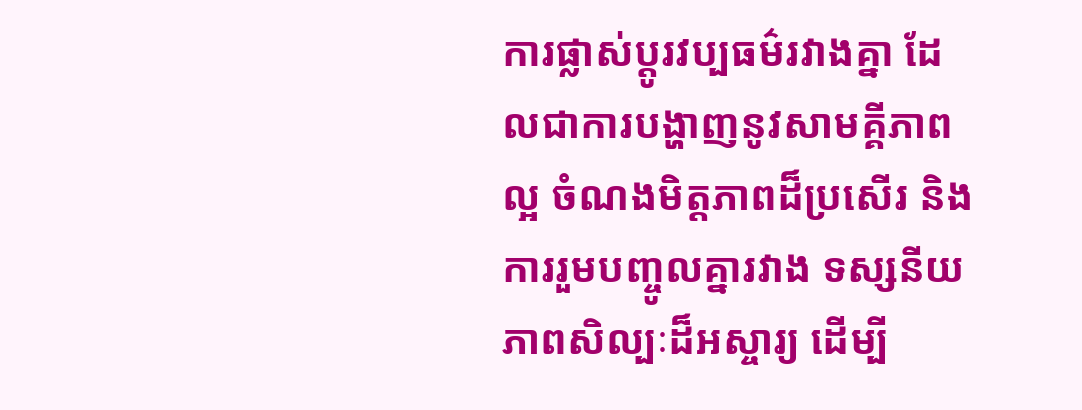ការផ្លាស់ប្ដូរវប្បធម៌រវាងគ្នា ដែលជាការបង្ហាញនូវសាមគ្គីភាពល្អ ចំណងមិត្តភាពដ៏ប្រសើរ និងការរួមបញ្ចូលគ្នារវាង ទស្សនីយភាពសិល្បៈដ៏អស្ចារ្យ ដើម្បី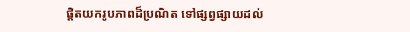ផ្តិតយករូបភាពដ៏ប្រណិត ទៅផ្សព្វផ្សាយដល់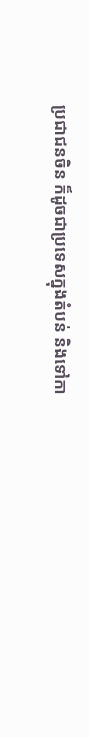ប្រជាជនចិន ក៏ដូចជាប្រទេសក្នុងតំបន់ និងទៅកា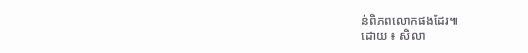ន់ពិភពលោកផងដែរ៕
ដោយ ៖ សិលា